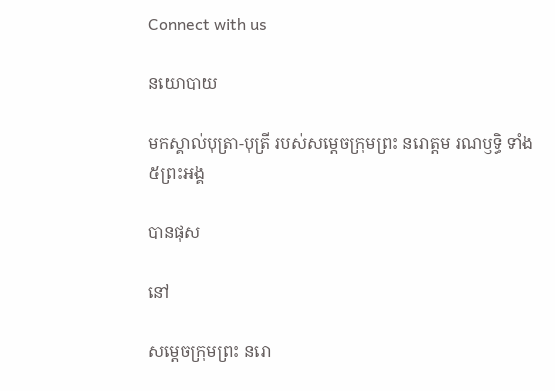Connect with us

នយោបាយ

មកស្គាល់បុត្រា-បុត្រី របស់សម្ដេចក្រុមព្រះ នរោត្តម រណឫទ្ធិ ទាំង ៥ព្រះអង្គ

បានផុស

នៅ

សម្ដេចក្រុមព្រះ នរោ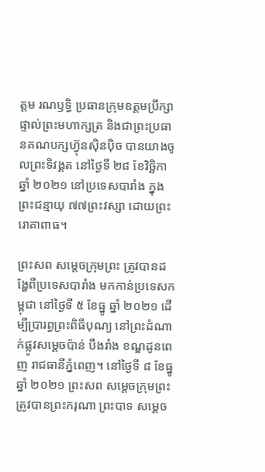ត្តម រណឫទ្ធិ ប្រធានក្រុមឧត្ដមប្រឹក្សាផ្ទាល់ព្រះមហាក្សត្រ និងជាព្រះប្រធានគណបក្សហ៊្វុនស៊ិនប៉ិច បានយាងចូលព្រះទិវង្គត នៅថ្ងៃទី ២៨ ខែវិច្ឆិកា ឆ្នាំ ២០២១ នៅប្រទេសបារាំង ក្នុងព្រះជន្មាយុ ៧៧ព្រះវស្សា ដោយព្រះរោគាពាធ។

ព្រះសព សម្តេចក្រុមព្រះ ត្រូវបានដង្ហែពីប្រទេសបារាំង មកកាន់ប្រទេសកម្ពុជា នៅថ្ងៃទី ៥ ខែធ្នូ ឆ្នាំ ២០២១ ដើម្បីប្រារព្ធព្រះពិធីបុណ្យ នៅព្រះដំណាក់ផ្លូវសម្តេចប៉ាន់ បឹងរាំង ខណ្ឌដូនពេញ រាជធានីភ្នំពេញ។ នៅថ្ងៃទី ៨ ខែធ្នូ ឆ្នាំ ២០២១ ព្រះសព សម្តេចក្រុមព្រះ ត្រូវបានព្រះករុណា ព្រះបាទ សម្តេច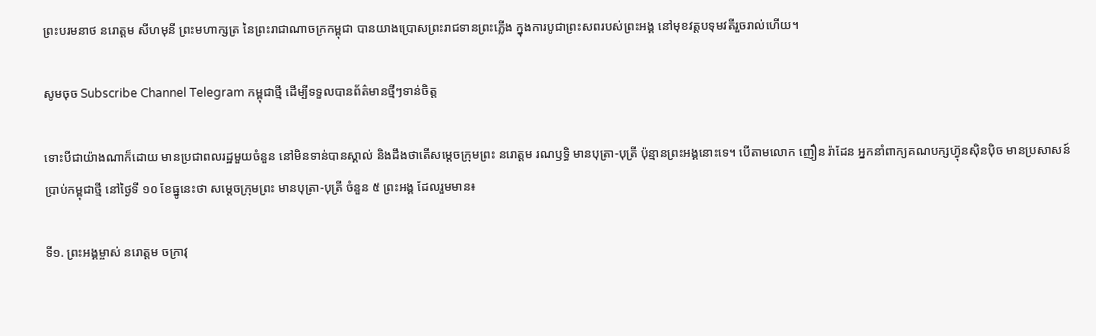ព្រះបរមនាថ នរោត្តម សីហមុនី ព្រះមហាក្សត្រ នៃព្រះរាជាណាចក្រកម្ពុជា បានយាងប្រោសព្រះរាជទានព្រះភ្លើង ក្នុងការបូជាព្រះសពរបស់ព្រះអង្គ នៅមុខវត្តបទុមវតីរួចរាល់ហើយ។

សូមចុច Subscribe Channel Telegram កម្ពុជាថ្មី ដើម្បីទទួលបានព័ត៌មានថ្មីៗទាន់ចិត្ត

ទោះបីជាយ៉ាងណាក៏ដោយ មានប្រជាពលរដ្ឋមួយចំនួន នៅមិនទាន់បានស្គាល់ និងដឹងថាតើសម្ដេចក្រុមព្រះ នរោត្តម រណឫទ្ធិ មានបុត្រា-បុត្រី ប៉ុន្មានព្រះអង្គនោះទេ។ បើតាមលោក ញឿន រ៉ាដែន អ្នកនាំពាក្យគណបក្សហ៊្វុនស៊ិនប៉ិច មានប្រសាសន៍ប្រាប់កម្ពុជាថ្មី នៅថ្ងៃទី ១០ ខែធ្នូនេះថា សម្ដេចក្រុមព្រះ មានបុត្រា-បុត្រី ចំនួន ៥ ព្រះអង្គ ដែលរួមមាន៖

ទី១. ព្រះអង្គម្ចាស់ នរោត្តម ចក្រាវុ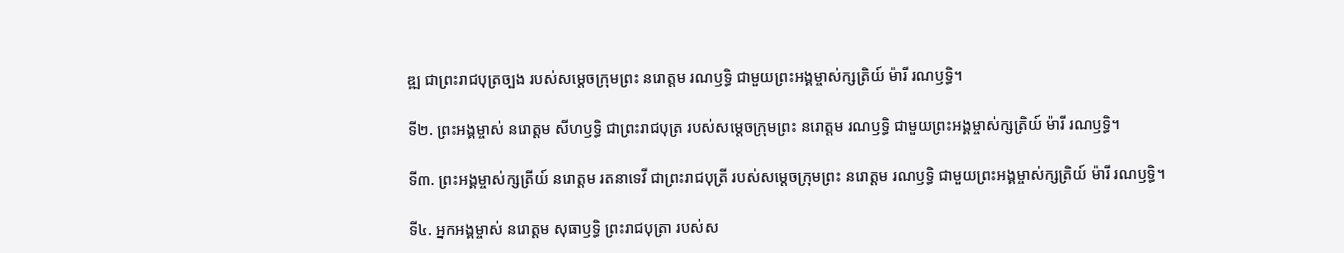ឌ្ឍ ជាព្រះរាជបុត្រច្បង របស់សម្តេចក្រុមព្រះ នរោត្តម រណឫទ្ធិ ជាមួយព្រះអង្គម្ចាស់ក្សត្រិយ៍ ម៉ារី រណឫទ្ធិ។

ទី២. ព្រះអង្គម្ចាស់ នរោត្ដម សីហឫទ្ធិ ជាព្រះរាជបុត្រ របស់សម្តេចក្រុមព្រះ នរោត្តម រណឫទ្ធិ ជាមួយព្រះអង្គម្ចាស់ក្សត្រិយ៍ ម៉ារី រណឫទ្ធិ។

ទី៣. ព្រះអង្គម្ចាស់ក្សត្រីយ៍ នរោត្តម រតនាទេវី ជាព្រះរាជបុត្រី របស់សម្តេចក្រុមព្រះ នរោត្តម រណឫទ្ធិ ជាមួយព្រះអង្គម្ចាស់ក្សត្រិយ៍ ម៉ារី រណឫទ្ធិ។

ទី៤. អ្នកអង្គម្ចាស់ នរោត្តម សុធាឫទ្ធិ ព្រះរាជបុត្រា របស់ស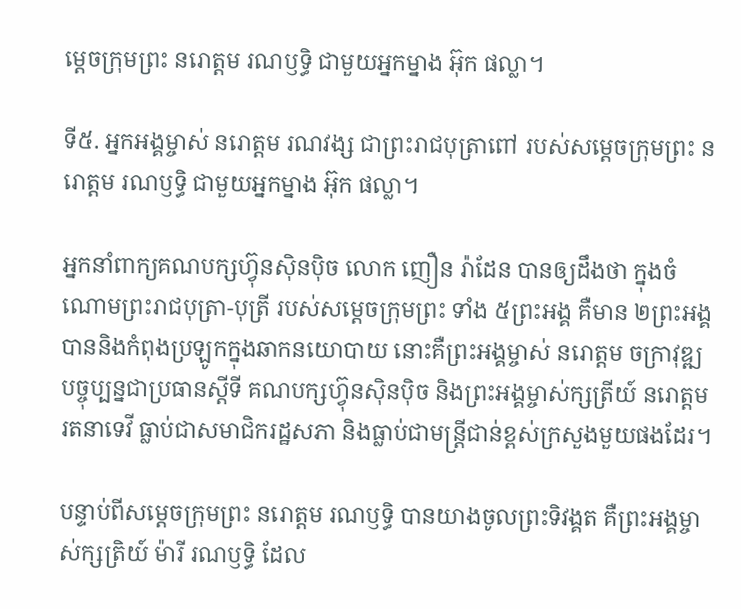ម្ដេចក្រុមព្រះ នរោត្ដម រណឫទ្ធិ ជាមួយអ្នកម្នាង អ៊ុក ផល្លា។

ទី៥. អ្នកអង្គម្ចាស់ នរោត្ដម រណវង្ស ជាព្រះរាជបុត្រាពៅ របស់សម្ដេចក្រុមព្រះ នរោត្ដម រណឫទ្ធិ ជាមួយអ្នកម្នាង អ៊ុក ផល្លា។

អ្នកនាំពាក្យគណបក្សហ៊្វុនស៊ិនប៉ិច លោក ញឿន រ៉ាដែន បានឲ្យដឹងថា ក្នុងចំណោមព្រះរាជបុត្រា-បុត្រី របស់សម្ដេចក្រុមព្រះ ទាំង ៥ព្រះអង្គ គឺមាន ២ព្រះអង្គ បាននិងកំពុងប្រឡូកក្នុងឆាកនយោបាយ នោះគឺព្រះអង្គម្ចាស់ នរោត្តម ចក្រាវុឌ្ឍ បច្ចុប្បន្នជាប្រធានស្ដីទី គណបក្សហ៊្វុនស៊ិនប៉ិច និងព្រះអង្គម្ចាស់ក្សត្រីយ៍ នរោត្តម រតនាទេវី ធ្លាប់ជាសមាជិករដ្ឋសភា និងធ្លាប់ជាមន្ត្រីជាន់ខ្ពស់ក្រសួងមួយផងដែរ។

បន្ទាប់ពីសម្ដេចក្រុមព្រះ នរោត្តម រណឫទ្ធិ បានយាងចូលព្រះទិវង្គត គឺព្រះអង្គម្ចាស់ក្សត្រិយ៍ ម៉ារី រណឫទ្ធិ ដែល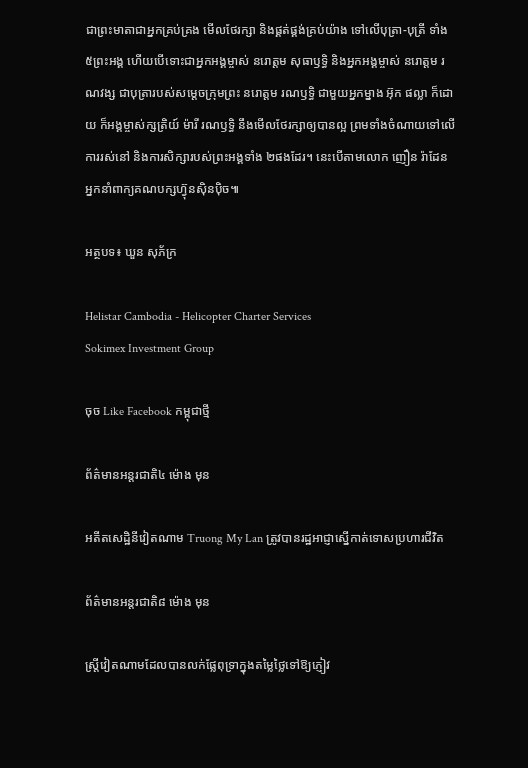ជាព្រះមាតាជាអ្នកគ្រប់គ្រង មើលថែរក្សា និងផ្គត់ផ្គង់គ្រប់យ៉ាង ទៅលើបុត្រា-បុត្រី ទាំង ៥ព្រះអង្គ ហើយបើទោះជាអ្នកអង្គម្ចាស់ នរោត្តម សុធាឫទ្ធិ និងអ្នកអង្គម្ចាស់ នរោត្ដម រណវង្ស ជាបុត្រារបស់សម្ដេចក្រុមព្រះ នរោត្ដម រណឫទ្ធិ ជាមួយអ្នកម្នាង អ៊ុក ផល្លា ក៏ដោយ ក៏អង្គម្ចាស់ក្សត្រិយ៍ ម៉ារី រណឫទ្ធិ នឹងមើលថែរក្សាឲ្យបានល្អ ព្រមទាំងចំណាយទៅលើការរស់នៅ និងការសិក្សារបស់ព្រះអង្គទាំង ២ផងដែរ។ នេះបើតាមលោក ញឿន រ៉ាដែន អ្នកនាំពាក្យគណបក្សហ៊្វុនស៊ិនប៉ិច៕

អត្ថបទ៖ ឃួន សុភ័ក្រ

Helistar Cambodia - Helicopter Charter Services
Sokimex Investment Group

ចុច Like Facebook កម្ពុជាថ្មី

ព័ត៌មានអន្ដរជាតិ៤ ម៉ោង មុន

អតីតសេដ្ឋិនីវៀតណាម Truong My Lan ត្រូវបានរដ្ឋអាជ្ញាស្នើកាត់ទោសប្រហារជីវិត

ព័ត៌មានអន្ដរជាតិ៨ ម៉ោង មុន

ស្ត្រីវៀតណាមដែលបានលក់ផ្លែពុទ្រាក្នុងតម្លៃថ្លៃទៅឱ្យភ្ញៀវ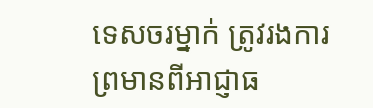ទេសចរម្នាក់ ត្រូវរងការព្រមានពីអាជ្ញាធ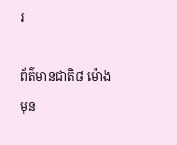រ

ព័ត៌មានជាតិ៨ ម៉ោង មុន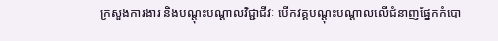ក្រសួងការងារ និងបណ្តុះបណ្តាលវិជ្ជាជីវៈ បើកវគ្គបណ្តុះបណ្តាលលើជំនាញផ្នែកកំបោ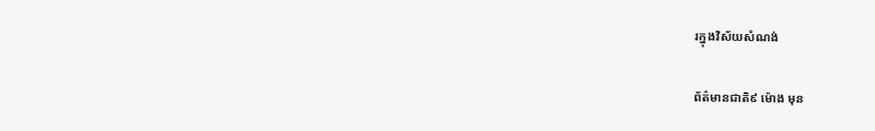រក្នុងវិស័យសំណង់

ព័ត៌មានជាតិ៩ ម៉ោង មុន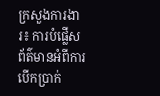ក្រសួងការងារ៖ ការបំផ្លើសព័ត៌មានអំពីការបើកប្រាក់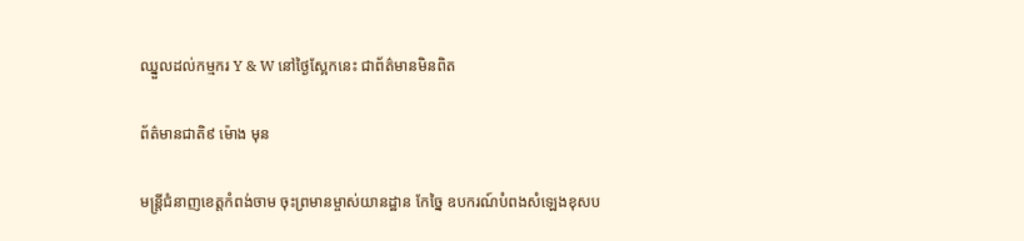ឈ្នួលដល់កម្មករ Y & W នៅថ្ងៃស្អែកនេះ ជាព័ត៌មានមិនពិត

ព័ត៌មានជាតិ៩ ម៉ោង មុន

មន្ត្រីជំនាញខេត្តកំពង់ចាម ចុះព្រមានម្ចាស់យានដ្ឋាន កែច្នៃ ឧបករណ៍បំពងសំឡេងខុសប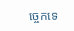ច្ចេកទេ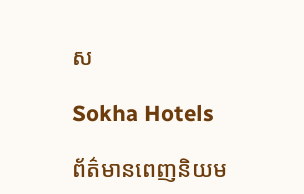ស

Sokha Hotels

ព័ត៌មានពេញនិយម